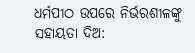ଧର୍ମପୀଠ ଉପରେ ନିର୍ଭରଶୀଳଙ୍କୁ ସହାୟତା ଦିଅ: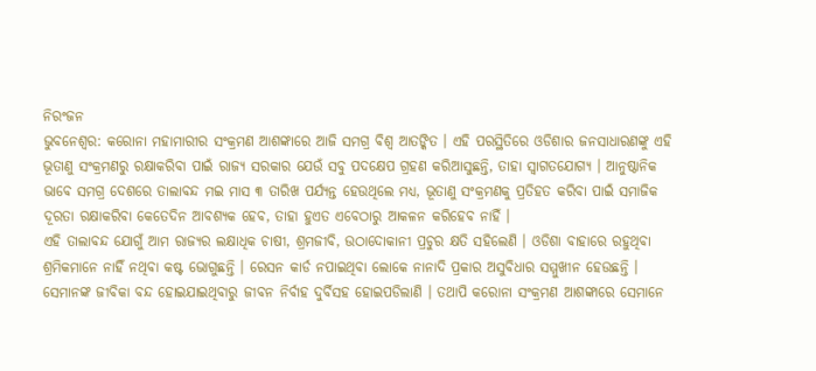ନିରଂଜନ
ଭୁବନେଶ୍ୱର: କରୋନା ମହାମାରୀର ସଂକ୍ରମଣ ଆଶଙ୍କାରେ ଆଜି ସମଗ୍ର ବିଶ୍ୱ ଆତଙ୍କିତ । ଏହି ପରସ୍ଥିତିରେ ଓଡିଶାର ଜନସାଧାରଣଙ୍କୁ ଏହି ଭୂତାଣୁ ସଂକ୍ରମଣରୁ ରକ୍ଷାକରିବା ପାଇଁ ରାଜ୍ୟ ସରକାର ଯେଉଁ ସବୁ ପଦକ୍ଷେପ ଗ୍ରହଣ କରିଆସୁଛନ୍ତି, ତାହା ସ୍ୱାଗତଯୋଗ୍ୟ । ଆନୁଷ୍ଠାନିକ ଭାବେ ସମଗ୍ର ଦେଶରେ ତାଲାବନ୍ଦ ମଇ ମାସ ୩ ତାରିଖ ପର୍ଯ୍ୟନ୍ତ ହେଉଥିଲେ ମଧ୍ୟ, ଭୂତାଣୁ ସଂକ୍ରମଣକୁ ପ୍ରତିହତ କରିବା ପାଇଁ ସମାଜିକ ଦୂରତା ରକ୍ଷାକରିବା କେତେଦିନ ଆବଶ୍ୟକ ହେବ, ତାହା ହୁଏତ ଏବେଠାରୁ ଆକଳନ କରିହେବ ନାହିଁ ।
ଏହି ତାଲାବନ୍ଦ ଯୋଗୁଁ ଆମ ରାଜ୍ୟର ଲକ୍ଷାଧିକ ଚାଷୀ, ଶ୍ରମଜୀବି, ଉଠାଦୋକାନୀ ପ୍ରଚୁର କ୍ଷତି ସହିଲେଣି । ଓଡିଶା ବାହାରେ ରହୁଥିବା ଶ୍ରମିକମାନେ ନାହିଁ ନଥିବା କଷ୍ଟ ଭୋଗୁଛନ୍ତି । ରେସନ କାର୍ଡ ନପାଇଥିବା ଲୋକେ ନାନାଦି ପ୍ରକାର ଅସୁବିଧାର ସମ୍ମୁଖୀନ ହେଉଛନ୍ତି । ସେମାନଙ୍କ ଜୀବିକା ବନ୍ଦ ହୋଇଯାଇଥିବାରୁ ଜୀବନ ନିର୍ବାହ ଦୁର୍ବିସହ ହୋଇପଡିଲାଣି । ତଥାପି କରୋନା ସଂକ୍ରମଣ ଆଶଙ୍କାରେ ସେମାନେ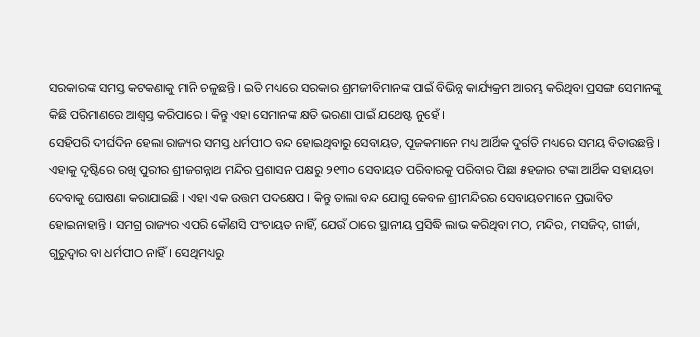ସରକାରଙ୍କ ସମସ୍ତ କଟକଣାକୁ ମାନି ଚଳୁଛନ୍ତି । ଇତି ମଧ୍ୟରେ ସରକାର ଶ୍ରମଜୀବିମାନଙ୍କ ପାଇଁ ବିଭିନ୍ନ କାର୍ଯ୍ୟକ୍ରମ ଆରମ୍ଭ କରିଥିବା ପ୍ରସଙ୍ଗ ସେମାନଙ୍କୁ କିଛି ପରିମାଣରେ ଆଶ୍ୱସ୍ତ କରିପାରେ । କିନ୍ତୁ ଏହା ସେମାନଙ୍କ କ୍ଷତି ଭରଣା ପାଇଁ ଯଥେଷ୍ଟ ନୁହେଁ ।
ସେହିପରି ଦୀର୍ଘଦିନ ହେଲା ରାଜ୍ୟର ସମସ୍ତ ଧର୍ମପୀଠ ବନ୍ଦ ହୋଇଥିବାରୁ ସେବାୟତ, ପୂଜକମାନେ ମଧ୍ୟ ଆର୍ଥିକ ଦୁର୍ଗତି ମଧ୍ୟରେ ସମୟ ବିତାଉଛନ୍ତି । ଏହାକୁ ଦୃଷ୍ଟିରେ ରଖି ପୁରୀର ଶ୍ରୀଜଗନ୍ନାଥ ମନ୍ଦିର ପ୍ରଶାସନ ପକ୍ଷରୁ ୨୧୩୦ ସେବାୟତ ପରିବାରକୁ ପରିବାର ପିଛା ୫ହଜାର ଟଙ୍କା ଆର୍ଥିକ ସହାୟତା ଦେବାକୁ ଘୋଷଣା କରାଯାଇଛି । ଏହା ଏକ ଉତ୍ତମ ପଦକ୍ଷେପ । କିନ୍ତୁ ତାଲା ବନ୍ଦ ଯୋଗୁ କେବଳ ଶ୍ରୀମନ୍ଦିରର ସେବାୟତମାନେ ପ୍ରଭାବିତ ହୋଇନାହାନ୍ତି । ସମଗ୍ର ରାଜ୍ୟର ଏପରି କୌଣସି ପଂଚାୟତ ନାହିଁ, ଯେଉଁ ଠାରେ ସ୍ଥାନୀୟ ପ୍ରସିଦ୍ଧି ଲାଭ କରିଥିବା ମଠ, ମନ୍ଦିର, ମସଜିଦ୍, ଗୀର୍ଜା, ଗୁରୁଦ୍ୱାର ବା ଧର୍ମପୀଠ ନାହିଁ । ସେଥିମଧ୍ୟରୁ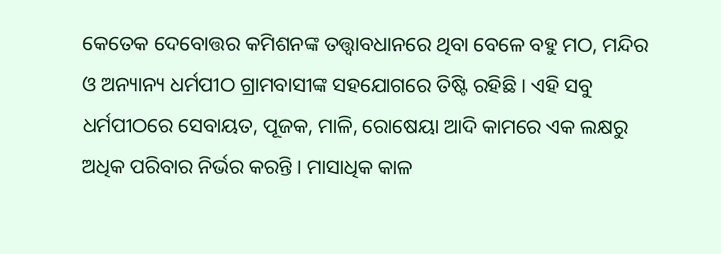କେତେକ ଦେବୋତ୍ତର କମିଶନଙ୍କ ତତ୍ତ୍ବାବଧାନରେ ଥିବା ବେଳେ ବହୁ ମଠ, ମନ୍ଦିର ଓ ଅନ୍ୟାନ୍ୟ ଧର୍ମପୀଠ ଗ୍ରାମବାସୀଙ୍କ ସହଯୋଗରେ ତିଷ୍ଟି ରହିଛି । ଏହି ସବୁ ଧର୍ମପୀଠରେ ସେବାୟତ, ପୂଜକ, ମାଳି, ରୋଷେୟା ଆଦି କାମରେ ଏକ ଲକ୍ଷରୁ ଅଧିକ ପରିବାର ନିର୍ଭର କରନ୍ତି । ମାସାଧିକ କାଳ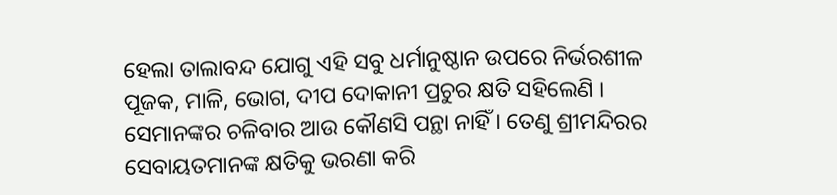ହେଲା ତାଲାବନ୍ଦ ଯୋଗୁ ଏହି ସବୁ ଧର୍ମାନୁଷ୍ଠାନ ଉପରେ ନିର୍ଭରଶୀଳ ପୂଜକ, ମାଳି, ଭୋଗ, ଦୀପ ଦୋକାନୀ ପ୍ରଚୁର କ୍ଷତି ସହିଲେଣି । ସେମାନଙ୍କର ଚଳିବାର ଆଉ କୌଣସି ପନ୍ଥା ନାହିଁ । ତେଣୁ ଶ୍ରୀମନ୍ଦିରର ସେବାୟତମାନଙ୍କ କ୍ଷତିକୁ ଭରଣା କରି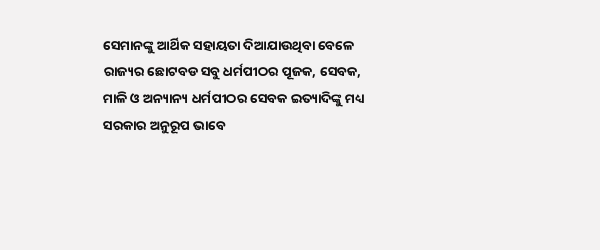ସେମାନଙ୍କୁ ଆର୍ଥିକ ସହାୟତା ଦିଆଯାଉଥିବା ବେଳେ ରାଜ୍ୟର ଛୋଟବଡ ସବୁ ଧର୍ମପୀଠର ପୂଜକ, ସେବକ, ମାଳି ଓ ଅନ୍ୟାନ୍ୟ ଧର୍ମପୀଠର ସେବକ ଇତ୍ୟାଦିଙ୍କୁ ମଧ୍ୟ ସରକାର ଅନୁରୂପ ଭାବେ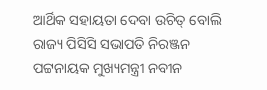ଆର୍ଥିକ ସହାୟତା ଦେବା ଉଚିତ୍ ବୋଲି ରାଜ୍ୟ ପିସିସି ସଭାପତି ନିରଞ୍ଜନ ପଟ୍ଟନାୟକ ମୁଖ୍ୟମନ୍ତ୍ରୀ ନବୀନ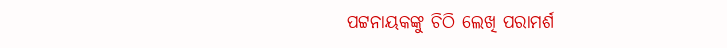ପଟ୍ଟନାୟକଙ୍କୁ ଚିଠି ଲେଖି ପରାମର୍ଶ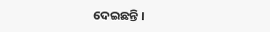ଦେଇଛନ୍ତି ।